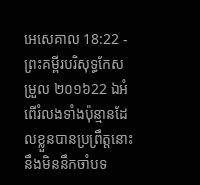អេសេគាល 18:22 - ព្រះគម្ពីរបរិសុទ្ធកែសម្រួល ២០១៦22 ឯអំពើរំលងទាំងប៉ុន្មានដែលខ្លួនបានប្រព្រឹត្តនោះ នឹងមិននឹកចាំបទ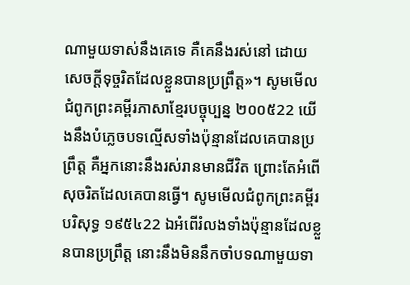ណាមួយទាស់នឹងគេទេ គឺគេនឹងរស់នៅ ដោយសេចក្ដីទុច្ចរិតដែលខ្លួនបានប្រព្រឹត្ត»។ សូមមើលជំពូកព្រះគម្ពីរភាសាខ្មែរបច្ចុប្បន្ន ២០០៥22 យើងនឹងបំភ្លេចបទល្មើសទាំងប៉ុន្មានដែលគេបានប្រព្រឹត្ត គឺអ្នកនោះនឹងរស់រានមានជីវិត ព្រោះតែអំពើសុចរិតដែលគេបានធ្វើ។ សូមមើលជំពូកព្រះគម្ពីរបរិសុទ្ធ ១៩៥៤22 ឯអំពើរំលងទាំងប៉ុន្មានដែលខ្លួនបានប្រព្រឹត្ត នោះនឹងមិននឹកចាំបទណាមួយទា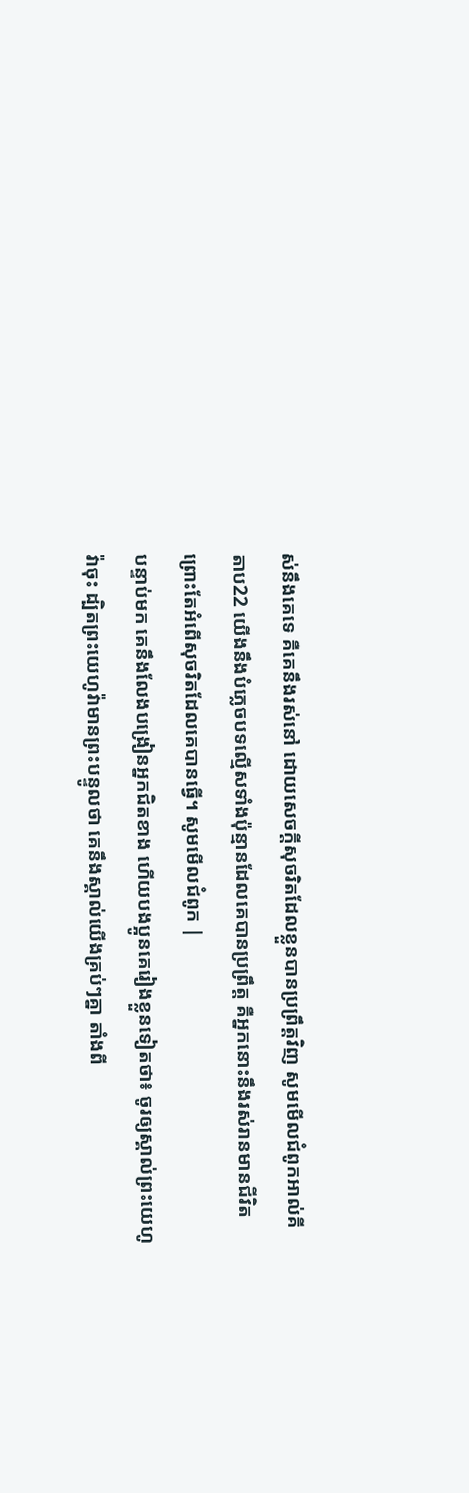ស់នឹងគេទេ គឺគេនឹងរស់នៅ ដោយសេចក្ដីសុចរិតដែលខ្លួនបានប្រព្រឹត្តវិញ សូមមើលជំពូកអាល់គីតាប22 យើងនឹងបំភ្លេចបទល្មើសទាំងប៉ុន្មានដែលគេបានប្រព្រឹត្ត គឺអ្នកនោះនឹងរស់រានមានជីវិត ព្រោះតែអំពើសុចរិតដែលគេបានធ្វើ។ សូមមើលជំពូក |
បន្ទាប់មក គេនឹងលែងបង្រៀនអ្នកជិតខាង ហើយបងប្អូនគេរៀងខ្លួនទៀតថា៖ ចូរឲ្យស្គាល់ព្រះយេហូវ៉ាចុះ ដ្បិតព្រះយេហូវ៉ាមានព្រះបន្ទូលថា គេនឹងស្គាល់យើងគ្រប់ៗគ្នា តាំងពី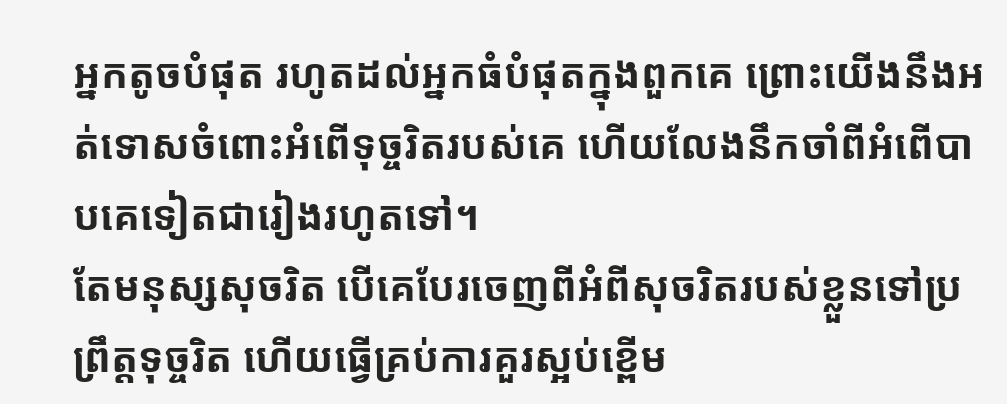អ្នកតូចបំផុត រហូតដល់អ្នកធំបំផុតក្នុងពួកគេ ព្រោះយើងនឹងអត់ទោសចំពោះអំពើទុច្ចរិតរបស់គេ ហើយលែងនឹកចាំពីអំពើបាបគេទៀតជារៀងរហូតទៅ។
តែមនុស្សសុចរិត បើគេបែរចេញពីអំពីសុចរិតរបស់ខ្លួនទៅប្រព្រឹត្តទុច្ចរិត ហើយធ្វើគ្រប់ការគួរស្អប់ខ្ពើម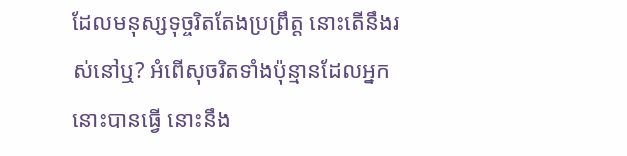ដែលមនុស្សទុច្ចរិតតែងប្រព្រឹត្ត នោះតើនឹងរស់នៅឬ? អំពើសុចរិតទាំងប៉ុន្មានដែលអ្នកនោះបានធ្វើ នោះនឹង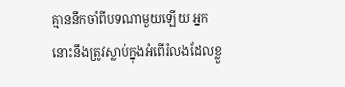គ្មាននឹកចាំពីបទណាមួយឡើយ អ្នកនោះនឹងត្រូវស្លាប់ក្នុងអំពើរំលងដែលខ្លួ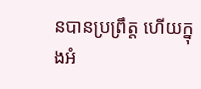នបានប្រព្រឹត្ត ហើយក្នុងអំ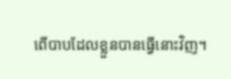ពើបាបដែលខ្លួនបានធ្វើនោះវិញ។